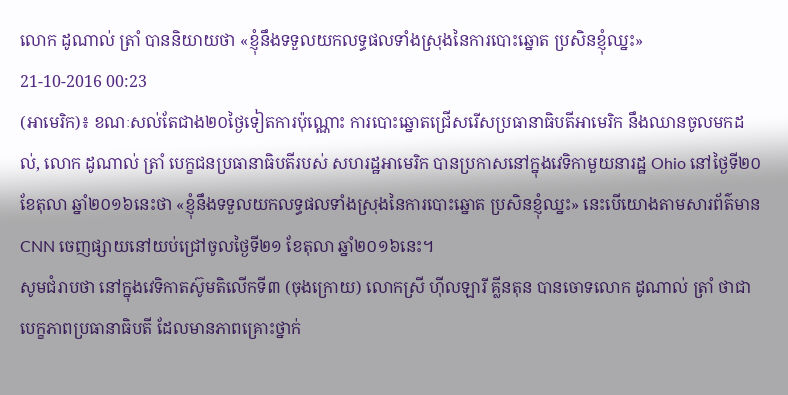លោក ដូណាល់ ត្រាំ បាននិយាយថា «ខ្ញុំនឹងទទួលយកលទ្ធផលទាំងស្រុងនៃការបោះឆ្នោត ប្រសិនខ្ញុំឈ្នះ»
21-10-2016 00:23
(អាមេរិក)៖ ខណៈសល់តែជាង២០ថ្ងៃទៀតការប៉ុណ្ណោះ ការបោះឆ្នោតជ្រើសរើសប្រធានាធិបតីអាមេរិក នឹងឈានចូលមកដល់, លោក ដូណាល់ ត្រាំ បេក្ខជនប្រធានាធិបតីរបស់ សហរដ្ឋអាមេរិក បានប្រកាសនៅក្នុងវេទិកាមួយនារដ្ឋ Ohio នៅថ្ងៃទី២០ ខែតុលា ឆ្នាំ២០១៦នេះថា «ខ្ញុំនឹងទទួលយកលទ្ធផលទាំងស្រុងនៃការបោះឆ្នោត ប្រសិនខ្ញុំឈ្នះ» នេះបើយោងតាមសារព័ត៌មាន CNN ចេញផ្សាយនៅយប់ជ្រៅចូលថ្ងៃទី២១ ខែតុលា ឆ្នាំ២០១៦នេះ។
សូមជំរាបថា នៅក្នុងវេទិកាតស៊ូមតិលើកទី៣ (ចុងក្រោយ) លោកស្រី ហ៊ីលឡារី គ្លីនតុន បានចោទលោក ដូណាល់ ត្រាំ ថាជាបេក្ខភាពប្រធានាធិបតី ដែលមានភាពគ្រោះថ្នាក់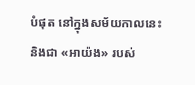បំផុត នៅក្នុងសម័យកាលនេះ និងជា «អាយ៉ង» របស់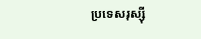ប្រទេសរុស្ស៊ី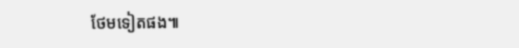ថែមទៀតផង៕